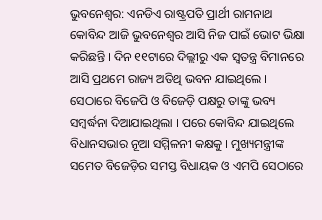ଭୁବନେଶ୍ୱର: ଏନଡିଏ ରାଷ୍ଟ୍ରପତି ପ୍ରାର୍ଥୀ ରାମନାଥ କୋବିନ୍ଦ ଆଜି ଭୁବନେଶ୍ୱର ଆସି ନିଜ ପାଇଁ ଭୋଟ ଭିକ୍ଷା କରିଛନ୍ତି । ଦିନ ୧୧ଟାରେ ଦିଲ୍ଲୀରୁ ଏକ ସ୍ୱତନ୍ତ୍ର ବିମାନରେ ଆସି ପ୍ରଥମେ ରାଜ୍ୟ ଅତିଥି ଭବନ ଯାଇଥିଲେ । ସେଠାରେ ବିଜେପି ଓ ବିଜେଡ଼ି ପକ୍ଷରୁ ତାଙ୍କୁ ଭବ୍ୟ ସମ୍ବର୍ଦ୍ଧନା ଦିଆଯାଇଥିଲା । ପରେ କୋବିନ୍ଦ ଯାଇଥିଲେ ବିଧାନସଭାର ନୂଆ ସମ୍ମିଳନୀ କକ୍ଷକୁ । ମୁଖ୍ୟମନ୍ତ୍ରୀଙ୍କ ସମେତ ବିଜେଡ଼ିର ସମସ୍ତ ବିଧାୟକ ଓ ଏମପି ସେଠାରେ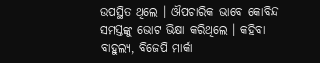ଉପସ୍ଥିତ ଥିଲେ । ଔପଚାରିକ ଭାବେ କୋବିନ୍ଦ ସମସ୍ତଙ୍କୁ ଭୋଟ ଭିକ୍ଷା କରିଥିଲେ । କହିବା ବାହୁଲ୍ୟ, ବିଜେପି ମାର୍କା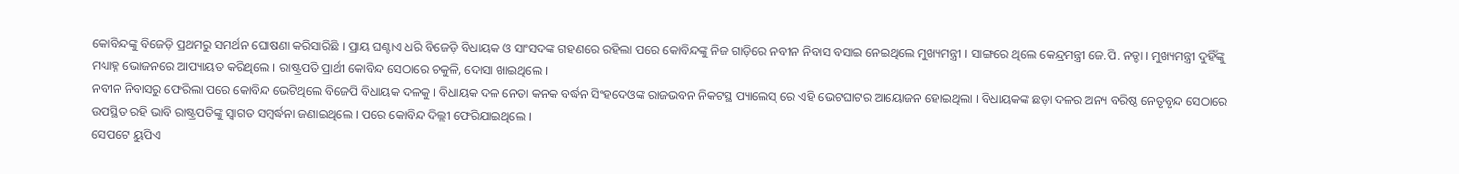କୋବିନ୍ଦଙ୍କୁ ବିଜେଡ଼ି ପ୍ରଥମରୁ ସମର୍ଥନ ଘୋଷଣା କରିସାରିଛି । ପ୍ରାୟ ଘଣ୍ଟାଏ ଧରି ବିଜେଡ଼ି ବିଧାୟକ ଓ ସାଂସଦଙ୍କ ଗହଣରେ ରହିଲା ପରେ କୋବିନ୍ଦଙ୍କୁ ନିଜ ଗାଡ଼ିରେ ନବୀନ ନିବାସ ବସାଇ ନେଇଥିଲେ ମୁଖ୍ୟମନ୍ତ୍ରୀ । ସାଙ୍ଗରେ ଥିଲେ କେନ୍ଦ୍ରମନ୍ତ୍ରୀ ଜେ.ପି. ନଡ୍ଡା । ମୁଖ୍ୟମନ୍ତ୍ରୀ ଦୁହିଁଙ୍କୁ ମଧ୍ୟାହ୍ନ ଭୋଜନରେ ଆପ୍ୟାୟତ କରିଥିଲେ । ରାଷ୍ଟ୍ରପତି ପ୍ରାର୍ଥୀ କୋବିନ୍ଦ ସେଠାରେ ଚକୁଳି, ଦୋସା ଖାଇଥିଲେ ।
ନବୀନ ନିବାସରୁ ଫେରିଲା ପରେ କୋବିନ୍ଦ ଭେଟିଥିଲେ ବିଜେପି ବିଧାୟକ ଦଳକୁ । ବିଧାୟକ ଦଳ ନେତା କନକ ବର୍ଦ୍ଧନ ସିଂହଦେଓଙ୍କ ରାଜଭବନ ନିକଟସ୍ଥ ପ୍ୟାଲେସ୍ ରେ ଏହି ଭେଟଘାଟର ଆୟୋଜନ ହୋଇଥିଲା । ବିଧାୟକଙ୍କ ଛଡ଼ା ଦଳର ଅନ୍ୟ ବରିଷ୍ଠ ନେତୃବୃନ୍ଦ ସେଠାରେ ଉପସ୍ଥିତ ରହି ଭାବି ରାଷ୍ଟ୍ରପତିଙ୍କୁ ସ୍ୱାଗତ ସମ୍ବର୍ଦ୍ଧନା ଜଣାଇଥିଲେ । ପରେ କୋବିନ୍ଦ ଦିଲ୍ଲୀ ଫେରିଯାଇଥିଲେ ।
ସେପଟେ ୟୁପିଏ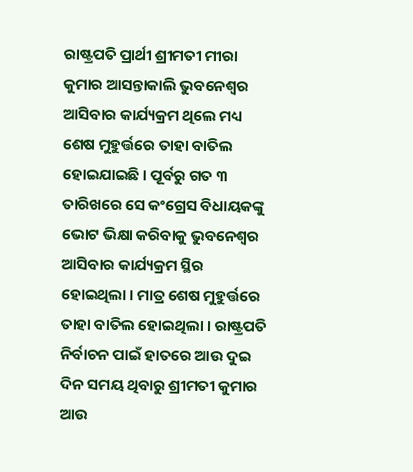ରାଷ୍ଟ୍ରପତି ପ୍ରାର୍ଥୀ ଶ୍ରୀମତୀ ମୀରା କୁମାର ଆସନ୍ତାକାଲି ଭୁବନେଶ୍ୱର ଆସିବାର କାର୍ଯ୍ୟକ୍ରମ ଥିଲେ ମଧ୍ୟ ଶେଷ ମୁହୁର୍ତ୍ତରେ ତାହା ବାତିଲ ହୋଇଯାଇଛି । ପୂର୍ବରୁ ଗତ ୩ ତାରିଖରେ ସେ କଂଗ୍ରେସ ବିଧାୟକଙ୍କୁ ଭୋଟ ଭିକ୍ଷା କରିବାକୁ ଭୁବନେଶ୍ୱର ଆସିବାର କାର୍ଯ୍ୟକ୍ରମ ସ୍ଥିର ହୋଇଥିଲା । ମାତ୍ର ଶେଷ ମୁହୁର୍ତ୍ତରେ ତାହା ବାତିଲ ହୋଇଥିଲା । ରାଷ୍ଟ୍ରପତି ନିର୍ବାଚନ ପାଇଁ ହାତରେ ଆଉ ଦୁଇ ଦିନ ସମୟ ଥିବାରୁ ଶ୍ରୀମତୀ କୁମାର ଆଉ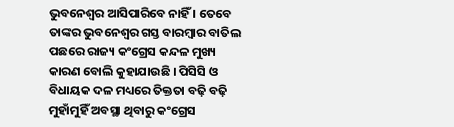ଭୁବନେଶ୍ୱର ଆସିପାରିବେ ନାହିଁ । ତେବେ ତାଙ୍କର ଭୁବନେଶ୍ୱର ଗସ୍ତ ବାରମ୍ବାର ବାତିଲ ପଛରେ ରାଜ୍ୟ କଂଗ୍ରେସ କନ୍ଦଳ ମୁଖ୍ୟ କାରଣ ବୋଲି କୁହାଯାଉଛି । ପିସିସି ଓ ବିଧାୟକ ଦଳ ମଧ୍ୟରେ ତିକ୍ତତା ବଢ଼ି ବଢ଼ି ମୁହାଁମୁହିଁ ଅବସ୍ଥା ଥିବାରୁ କଂଗ୍ରେସ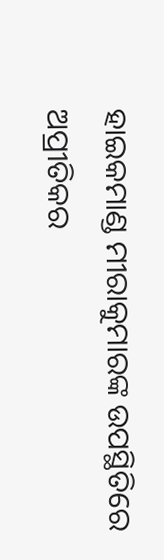ହାଇକମାଣ୍ଡ ମୀରାକୁମାରଙ୍କ ଉପସ୍ଥିତିରେ ଅପ୍ରୀତିକର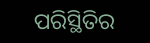ପରିସ୍ଥିତିର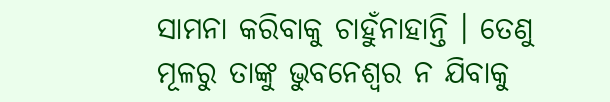ସାମନା କରିବାକୁ ଚାହୁଁନାହାନ୍ତି । ତେଣୁ ମୂଳରୁ ତାଙ୍କୁ ଭୁବନେଶ୍ୱର ନ ଯିବାକୁ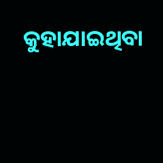କୁହାଯାଇଥିବା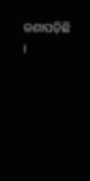ଜଣାପଡ଼ିଛି ।